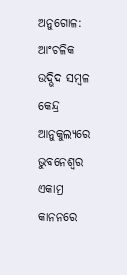ଅନୁଗୋଳ: ଆଂଚଳିକ ଉଦ୍ଭିଦ ସମ୍ବଳ କେନ୍ଦ୍ର ଆନୁକୁଲ୍ୟରେ ଭୁବନେଶ୍ୱର ଏକାମ୍ର କାନନରେ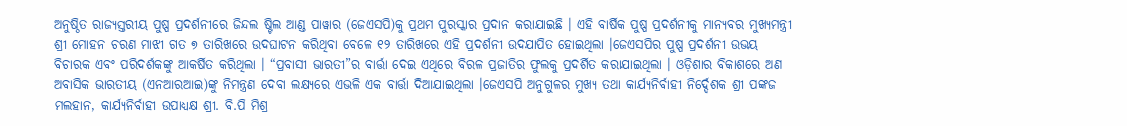ଅନୁଷ୍ଠିତ ରାଜ୍ୟସ୍ତରୀୟ ପୁଷ୍ପ ପ୍ରଦର୍ଶନୀରେ ଜିନ୍ଦଲ ଷ୍ଟିଲ ଆଣ୍ଡ ପାୱାର (ଜେଏସପି)କୁ ପ୍ରଥମ ପୁରସ୍କାର ପ୍ରଦାନ କରାଯାଇଛି । ଏହି ବାର୍ଷିକ ପୁଷ୍ପ ପ୍ରଦର୍ଶନୀକୁ ମାନ୍ୟବର ମୁଖ୍ୟମନ୍ତ୍ରୀ ଶ୍ରୀ ମୋହନ ଚରଣ ମାଝୀ ଗତ ୭ ତାରିଖରେ ଉଦଘାଟନ କରିଥିବା ବେଳେ ୧୨ ତାରିଖରେ ଏହି ପ୍ରଦର୍ଶନୀ ଉଦଯାପିତ ହୋଇଥିଲା ।ଜେଏସପିର ପୁଷ୍ପ ପ୍ରଦର୍ଶନୀ ଉଭୟ ବିଚାରକ ଏବଂ ପରିଦର୍ଶକଙ୍କୁ ଆକର୍ଷିତ କରିଥିଲା । “ପ୍ରବାସୀ ଭାରତୀ”ର ବାର୍ତ୍ତା ଦେଇ ଏଥିରେ ବିରଳ ପ୍ରଜାତିର ଫୁଲକୁ ପ୍ରଦର୍ଶିତ କରାଯାଇଥିଲା । ଓଡ଼ିଶାର ବିକାଶରେ ଅଣ ଅବାସିକ ଭାରତୀୟ (ଏନଆରଆଇ)ଙ୍କୁ ନିମନ୍ତ୍ରଣ ଦେବା ଲକ୍ଷ୍ୟରେ ଏଭଳି ଏକ ବାର୍ତ୍ତା ଦିଆଯାଇଥିଲା ।ଜେଏସପି ଅନୁଗୁଳର ମୁଖ୍ୟ ତଥା କାର୍ଯ୍ୟନିର୍ବାହୀ ନିର୍ଦ୍ଦେଶକ ଶ୍ରୀ ପଙ୍କଜ ମଲହାନ, କାର୍ଯ୍ୟନିର୍ବାହୀ ଉପାଧ୍ୟକ୍ଷ ଶ୍ରୀ. ବି.ପି ମିଶ୍ର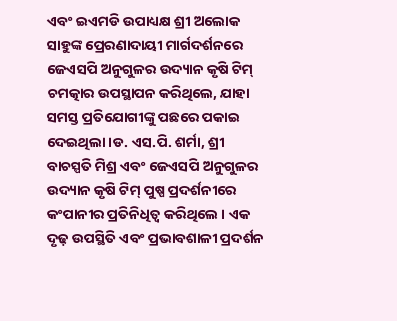ଏବଂ ଇଏମଡି ଉପାଧ୍ୟକ୍ଷ ଶ୍ରୀ ଅଲୋକ ସାହୁଙ୍କ ପ୍ରେରଣାଦାୟୀ ମାର୍ଗଦର୍ଶନରେ ଜେଏସପି ଅନୁଗୁଳର ଉଦ୍ୟାନ କୃଷି ଟିମ୍ ଚମତ୍କାର ଉପସ୍ଥାପନ କରିଥିଲେ, ଯାହା ସମସ୍ତ ପ୍ରତିଯୋଗୀଙ୍କୁ ପଛରେ ପକାଇ ଦେଇଥିଲା ।ଡ. ଏସ.ପି. ଶର୍ମା, ଶ୍ରୀ ବାଚସ୍ପତି ମିଶ୍ର ଏବଂ ଜେଏସପି ଅନୁଗୁଳର ଉଦ୍ୟାନ କୃଷି ଟିମ୍ ପୁଷ୍ପ ପ୍ରଦର୍ଶନୀରେ କଂପାନୀର ପ୍ରତିନିଧିତ୍ୱ କରିଥିଲେ । ଏକ ଦୃଢ଼ ଉପସ୍ଥିତି ଏବଂ ପ୍ରଭାବଶାଳୀ ପ୍ରଦର୍ଶନ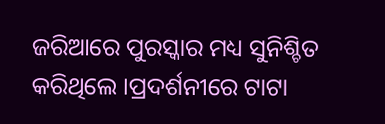ଜରିଆରେ ପୁରସ୍କାର ମଧ୍ୟ ସୁନିଶ୍ଚିତ କରିଥିଲେ ।ପ୍ରଦର୍ଶନୀରେ ଟାଟା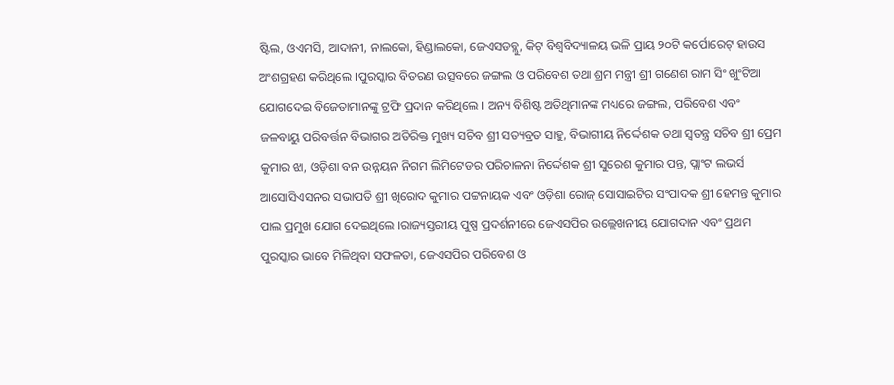ଷ୍ଟିଲ, ଓଏମସି, ଆଦାନୀ, ନାଲକୋ, ହିଣ୍ଡାଲକୋ, ଜେଏସଡବ୍ଲୁ, କିଟ୍ ବିଶ୍ୱବିଦ୍ୟାଳୟ ଭଳି ପ୍ରାୟ ୨୦ଟି କର୍ପୋରେଟ୍ ହାଉସ ଅଂଶଗ୍ରହଣ କରିଥିଲେ ।ପୁରସ୍କାର ବିତରଣ ଉତ୍ସବରେ ଜଙ୍ଗଲ ଓ ପରିବେଶ ତଥା ଶ୍ରମ ମନ୍ତ୍ରୀ ଶ୍ରୀ ଗଣେଶ ରାମ ସିଂ ଖୁଂଟିଆ ଯୋଗଦେଇ ବିଜେତାମାନଙ୍କୁ ଟ୍ରଫି ପ୍ରଦାନ କରିଥିଲେ । ଅନ୍ୟ ବିଶିଷ୍ଟ ଅତିଥିମାନଙ୍କ ମଧ୍ୟରେ ଜଙ୍ଗଲ, ପରିବେଶ ଏବଂ ଜଳବାୟୁ ପରିବର୍ତ୍ତନ ବିଭାଗର ଅତିରିକ୍ତ ମୁଖ୍ୟ ସଚିବ ଶ୍ରୀ ସତ୍ୟବ୍ରତ ସାହୁ, ବିଭାଗୀୟ ନିର୍ଦ୍ଦେଶକ ତଥା ସ୍ୱତନ୍ତ୍ର ସଚିବ ଶ୍ରୀ ପ୍ରେମ କୁମାର ଝା, ଓଡ଼ିଶା ବନ ଉନ୍ନୟନ ନିଗମ ଲିମିଟେଡର ପରିଚାଳନା ନିର୍ଦ୍ଦେଶକ ଶ୍ରୀ ସୁରେଶ କୁମାର ପନ୍ତ, ପ୍ଲାଂଟ ଲଭର୍ସ ଆସୋସିଏସନର ସଭାପତି ଶ୍ରୀ ଖିରୋଦ କୁମାର ପଟ୍ଟନାୟକ ଏବଂ ଓଡ଼ିଶା ରୋଜ୍ ସୋସାଇଟିର ସଂପାଦକ ଶ୍ରୀ ହେମନ୍ତ କୁମାର ପାଲ ପ୍ରମୁଖ ଯୋଗ ଦେଇଥିଲେ ।ରାଜ୍ୟସ୍ତରୀୟ ପୁଷ୍ପ ପ୍ରଦର୍ଶନୀରେ ଜେଏସପିର ଉଲ୍ଲେଖନୀୟ ଯୋଗଦାନ ଏବଂ ପ୍ରଥମ ପୁରସ୍କାର ଭାବେ ମିଳିଥିବା ସଫଳତା, ଜେଏସପିର ପରିବେଶ ଓ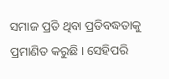ସମାଜ ପ୍ରତି ଥିବା ପ୍ରତିବଦ୍ଧତାକୁ ପ୍ରମାଣିତ କରୁଛି । ସେହିପରି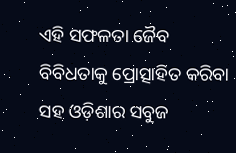ଏହି ସଫଳତା ଜୈବ ବିବିଧତାକୁ ପ୍ରୋତ୍ସାହିତ କରିବା ସହ ଓଡ଼ିଶାର ସବୁଜ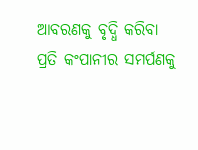ଆବରଣକୁ ବୃଦ୍ଧି କରିବା ପ୍ରତି କଂପାନୀର ସମର୍ପଣକୁ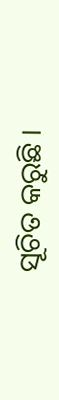ସୂଚିତ କରୁଛି ।